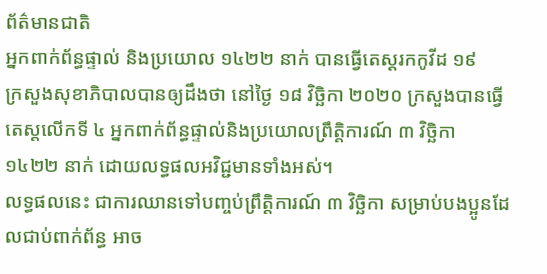ព័ត៌មានជាតិ
អ្នកពាក់ព័ន្ធផ្ទាល់ និងប្រយោល ១៤២២ នាក់ បានធ្វើតេស្តរកកូវីដ ១៩
ក្រសួងសុខាភិបាលបានឲ្យដឹងថា នៅថ្ងៃ ១៨ វិច្ឆិកា ២០២០ ក្រសួងបានធ្វើតេស្តលើកទី ៤ អ្នកពាក់ព័ន្ធផ្ទាល់និងប្រយោលព្រឹត្តិការណ៍ ៣ វិច្ឆិកា ១៤២២ នាក់ ដោយលទ្ធផលអវិជ្ជមានទាំងអស់។
លទ្ធផលនេះ ជាការឈានទៅបញ្ចប់ព្រឹត្តិការណ៍ ៣ វិច្ឆិកា សម្រាប់បងប្អូនដែលជាប់ពាក់ព័ន្ធ អាច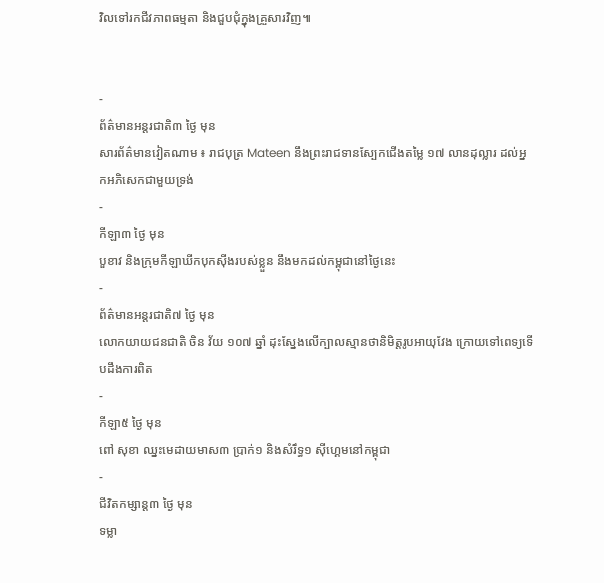វិលទៅរកជីវភាពធម្មតា និងជួបជុំក្នុងគ្រួសារវិញ៕


-
ព័ត៌មានអន្ដរជាតិ៣ ថ្ងៃ មុន
សារព័ត៌មានវៀតណាម ៖ រាជបុត្រ Mateen នឹងព្រះរាជទានស្បែកជើងតម្លៃ ១៧ លានដុល្លារ ដល់អ្នកអភិសេកជាមួយទ្រង់
-
កីឡា៣ ថ្ងៃ មុន
បួខាវ និងក្រុមកីឡាឃីកបុកស៊ីងរបស់ខ្លួន នឹងមកដល់កម្ពុជានៅថ្ងៃនេះ
-
ព័ត៌មានអន្ដរជាតិ៧ ថ្ងៃ មុន
លោកយាយជនជាតិ ចិន វ័យ ១០៧ ឆ្នាំ ដុះស្នែងលើក្បាលស្មានថានិមិត្តរូបអាយុវែង ក្រោយទៅពេទ្យទើបដឹងការពិត
-
កីឡា៥ ថ្ងៃ មុន
ពៅ សុខា ឈ្នះមេដាយមាស៣ ប្រាក់១ និងសំរឹទ្ធ១ ស៊ីហ្គេមនៅកម្ពុជា
-
ជីវិតកម្សាន្ដ៣ ថ្ងៃ មុន
ទម្លា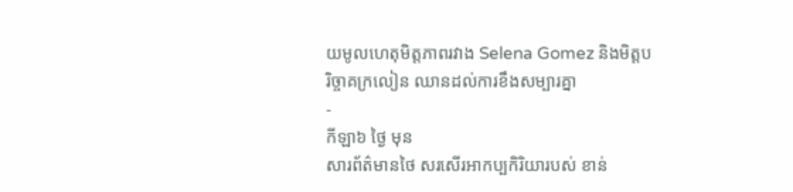យមូលហេតុមិត្តភាពរវាង Selena Gomez និងមិត្តបរិច្ចាគក្រលៀន ឈានដល់ការខឹងសម្បារគ្នា
-
កីឡា៦ ថ្ងៃ មុន
សារព័ត៌មានថៃ សរសើរអាកប្បកិរិយារបស់ ខាន់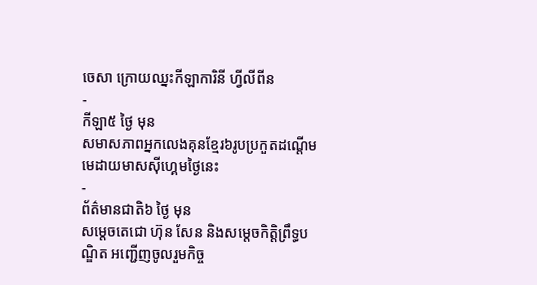ចេសា ក្រោយឈ្នះកីឡាការិនី ហ្វីលីពីន
-
កីឡា៥ ថ្ងៃ មុន
សមាសភាពអ្នកលេងគុនខ្មែរ៦រូបប្រកួតដណ្តើមមេដាយមាសស៊ីហ្គេមថ្ងៃនេះ
-
ព័ត៌មានជាតិ៦ ថ្ងៃ មុន
សម្តេចតេជោ ហ៊ុន សែន និងសម្តេចកិត្តិព្រឹទ្ធបណ្ឌិត អញ្ជើញចូលរួមកិច្ច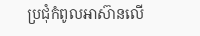ប្រជុំកំពូលអាស៊ានលើ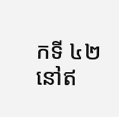កទី ៤២ នៅឥ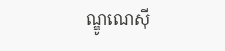ណ្ឌូណេស៊ី